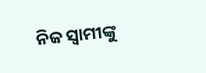ନିଜ ସ୍ୱାମୀଙ୍କୁ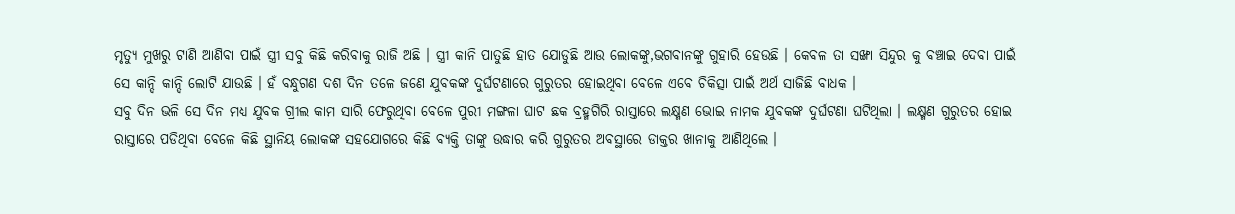ମୃତ୍ୟୁ ମୁଖରୁ ଟାଣି ଆଣିବା ପାଇଁ ସ୍ତ୍ରୀ ସବୁ କିଛି କରିବାକୁ ରାଜି ଅଛି । ସ୍ତ୍ରୀ କାନି ପାତୁଛି ହାତ ଯୋଡୁଛି ଆଉ ଲୋକଙ୍କୁ,ଭଗବାନଙ୍କୁ ଗୁହାରି ହେଉଛି । କେବଳ ତା ସଙ୍ଖା ସିନ୍ଦୁର କୁ ବଞ୍ଚାଇ ଦେବା ପାଇଁ ସେ କାନ୍ଦି କାନ୍ଦି ଲୋଟି ଯାଉଛି । ହଁ ବନ୍ଧୁଗଣ ଦଶ ଦିନ ତଳେ ଜଣେ ଯୁବକଙ୍କ ଦୁର୍ଘଟଣାରେ ଗୁରୁତର ହୋଇଥିବା ବେଳେ ଏବେ ଚିକିତ୍ସା ପାଇଁ ଅର୍ଥ ସାଜିଛି ବାଧକ ।
ସବୁ ଦିନ ଭଳି ସେ ଦିନ ମଧ୍ୟ ଯୁବକ ଗ୍ରୀଲ କାମ ସାରି ଫେରୁଥିବା ବେଳେ ପୁରୀ ମଙ୍ଗଳା ଘାଟ ଛକ ବ୍ରହ୍ମଗିରି ରାସ୍ତାରେ ଲକ୍ଷ୍ମଣ ଭୋଇ ନାମକ ଯୁବକଙ୍କ ଦୁର୍ଘଟଣା ଘଟିଥିଲା । ଲକ୍ଷ୍ମଣ ଗୁରୁତର ହୋଇ ରାସ୍ତାରେ ପଡିଥିବା ବେଳେ କିଛି ସ୍ଥାନିୟ ଲୋକଙ୍କ ସହଯୋଗରେ କିଛି ବ୍ୟକ୍ତି ତାଙ୍କୁ ଉଦ୍ଧାର କରି ଗୁରୁତର ଅବସ୍ଥାରେ ଡାକ୍ତର ଖାନାକୁ ଆଣିଥିଲେ ।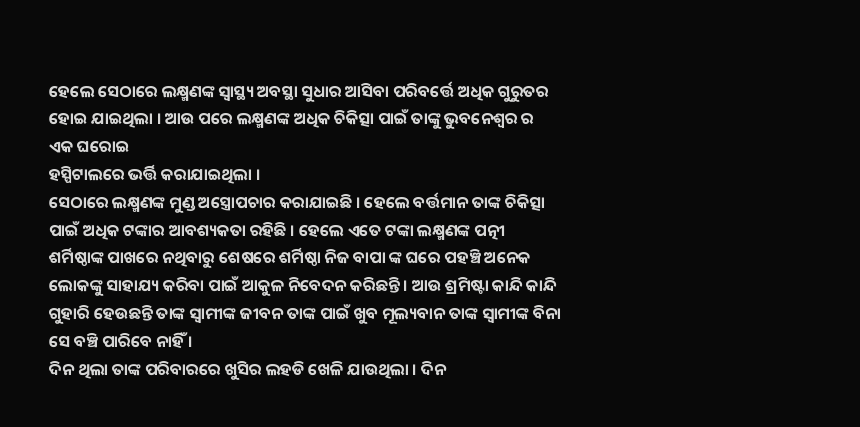ହେଲେ ସେଠାରେ ଲକ୍ଷ୍ମଣଙ୍କ ସ୍ୱାସ୍ଥ୍ୟ ଅବସ୍ଥା ସୁଧାର ଆସିବା ପରିବର୍ତ୍ତେ ଅଧିକ ଗୁରୁତର ହୋଇ ଯାଇଥିଲା । ଆଉ ପରେ ଲକ୍ଷ୍ମଣଙ୍କ ଅଧିକ ଚିକିତ୍ସା ପାଇଁ ତାଙ୍କୁ ଭୁବନେଶ୍ୱର ର ଏକ ଘରୋଇ
ହସ୍ପିଟାଲରେ ଭର୍ତ୍ତି କରାଯାଇଥିଲା ।
ସେଠାରେ ଲକ୍ଷ୍ମଣଙ୍କ ମୁଣ୍ଡ ଅସ୍ତ୍ରୋପଚାର କରାଯାଇଛି । ହେଲେ ବର୍ତ୍ତମାନ ତାଙ୍କ ଚିକିତ୍ସା ପାଇଁ ଅଧିକ ଟଙ୍କାର ଆବଶ୍ୟକତା ରହିଛି । ହେଲେ ଏତେ ଟଙ୍କା ଲକ୍ଷ୍ମଣଙ୍କ ପତ୍ନୀ ଶର୍ମିଷ୍ଠାଙ୍କ ପାଖରେ ନଥିବାରୁ ଶେଷରେ ଶର୍ମିଷ୍ଠା ନିଜ ବାପା ଙ୍କ ଘରେ ପହଞ୍ଚି ଅନେକ ଲୋକଙ୍କୁ ସାହାଯ୍ୟ କରିବା ପାଇଁ ଆକୁଳ ନିବେଦନ କରିଛନ୍ତି । ଆଉ ଶ୍ରମିଷ୍ଟା କାନ୍ଦି କାନ୍ଦି ଗୁହାରି ହେଉଛନ୍ତି ତାଙ୍କ ସ୍ୱାମୀଙ୍କ ଜୀବନ ତାଙ୍କ ପାଇଁ ଖୁବ ମୂଲ୍ୟବାନ ତାଙ୍କ ସ୍ୱାମୀଙ୍କ ବିନା ସେ ବଞ୍ଚି ପାରିବେ ନାହିଁ ।
ଦିନ ଥିଲା ତାଙ୍କ ପରିବାରରେ ଖୁସିର ଲହଡି ଖେଳି ଯାଉଥିଲା । ଦିନ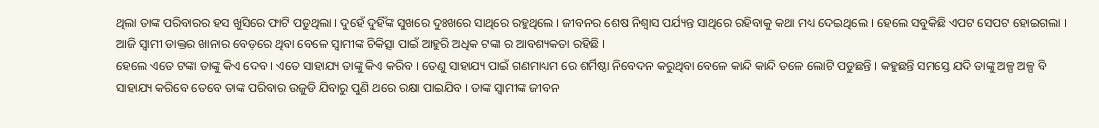ଥିଲା ତାଙ୍କ ପରିବାରର ହସ ଖୁସିରେ ଫାଟି ପଡୁଥିଲା । ଦୁହେଁ ଦୁହିଁଙ୍କ ସୁଖରେ ଦୁଃଖରେ ସାଥିରେ ରହୁଥିଲେ । ଜୀବନର ଶେଷ ନିଶ୍ୱାସ ପର୍ଯ୍ୟନ୍ତ ସାଥିରେ ରହିବାକୁ କଥା ମଧ୍ୟ ଦେଇଥିଲେ । ହେଲେ ସବୁକିଛି ଏପଟ ସେପଟ ହୋଇଗଲା । ଆଜି ସ୍ୱାମୀ ଡାକ୍ତର ଖାନାର ବେଡ଼ରେ ଥିବା ବେଳେ ସ୍ୱାମୀଙ୍କ ଚିକିତ୍ସା ପାଇଁ ଆହୁରି ଅଧିକ ଟଙ୍କା ର ଆବଶ୍ୟକତା ରହିଛି ।
ହେଲେ ଏତେ ଟଙ୍କା ତାଙ୍କୁ କିଏ ଦେବ । ଏତେ ସାହାଯ୍ୟ ତାଙ୍କୁ କିଏ କରିବ । ତେଣୁ ସାହାଯ୍ୟ ପାଇଁ ଗଣମାଧ୍ୟମ ରେ ଶର୍ମିଷ୍ଠା ନିବେଦନ କରୁଥିବା ବେଳେ କାନ୍ଦି କାନ୍ଦି ତଳେ ଲୋଟି ପଡୁଛନ୍ତି । କହୁଛନ୍ତି ସମସ୍ତେ ଯଦି ତାଙ୍କୁ ଅଳ୍ପ ଅଳ୍ପ ବି ସାହାଯ୍ୟ କରିବେ ତେବେ ତାଙ୍କ ପରିବାର ଉଜୁଡି ଯିବାରୁ ପୁଣି ଥରେ ରକ୍ଷା ପାଇଯିବ । ତାଙ୍କ ସ୍ୱାମୀଙ୍କ ଜୀବନ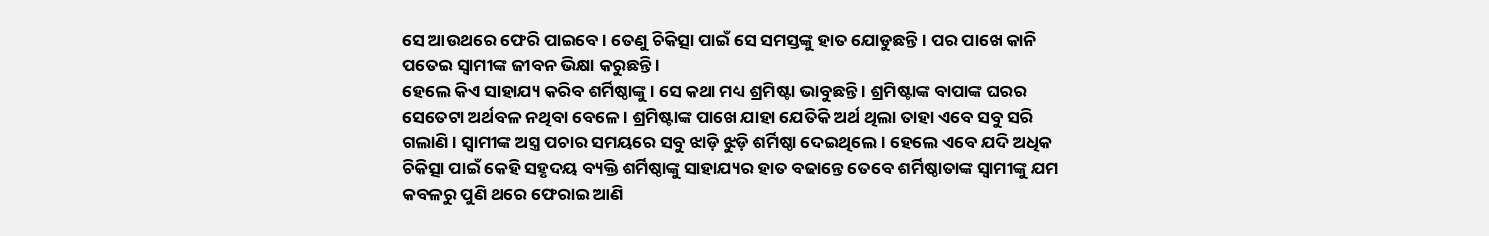ସେ ଆଉଥରେ ଫେରି ପାଇବେ । ତେଣୁ ଚିକିତ୍ସା ପାଇଁ ସେ ସମସ୍ତଙ୍କୁ ହାତ ଯୋଡୁଛନ୍ତି । ପର ପାଖେ କାନି ପତେଇ ସ୍ୱାମୀଙ୍କ ଜୀବନ ଭିକ୍ଷା କରୁଛନ୍ତି ।
ହେଲେ କିଏ ସାହାଯ୍ୟ କରିବ ଶର୍ମିଷ୍ଠାଙ୍କୁ । ସେ କଥା ମଧ୍ୟ ଶ୍ରମିଷ୍ଟା ଭାବୁଛନ୍ତି । ଶ୍ରମିଷ୍ଟାଙ୍କ ବାପାଙ୍କ ଘରର ସେତେଟା ଅର୍ଥବଳ ନଥିବା ବେଳେ । ଶ୍ରମିଷ୍ଟାଙ୍କ ପାଖେ ଯାହା ଯେତିକି ଅର୍ଥ ଥିଲା ତାହା ଏବେ ସବୁ ସରି ଗଲାଣି । ସ୍ୱାମୀଙ୍କ ଅସ୍ତ୍ର ପଚାର ସମୟରେ ସବୁ ଝାଡ଼ି ଝୁଡ଼ି ଶର୍ମିଷ୍ଠା ଦେଇଥିଲେ । ହେଲେ ଏବେ ଯଦି ଅଧିକ ଚିକିତ୍ସା ପାଇଁ କେହି ସହୃଦୟ ବ୍ୟକ୍ତି ଶର୍ମିଷ୍ଠାଙ୍କୁ ସାହାଯ୍ୟର ହାତ ବଢାନ୍ତେ ତେବେ ଶର୍ମିଷ୍ଠାତାଙ୍କ ସ୍ୱାମୀଙ୍କୁ ଯମ କବଳରୁ ପୁଣି ଥରେ ଫେରାଇ ଆଣି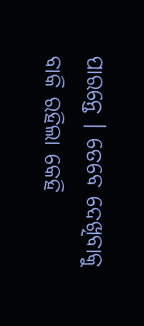ପାରନ୍ତେ । ତେବେ ଦେଖିବାକୁ ବାକି ରହିଲା କେହି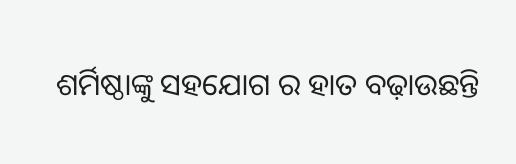ଶର୍ମିଷ୍ଠାଙ୍କୁ ସହଯୋଗ ର ହାତ ବଢ଼ାଉଛନ୍ତି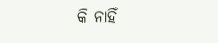କି ନାହିଁ